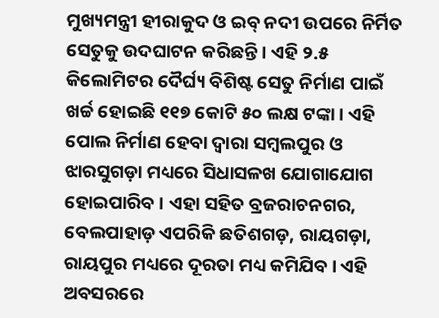ମୁଖ୍ୟମନ୍ତ୍ରୀ ହୀରାକୁଦ ଓ ଇବ୍ ନଦୀ ଉପରେ ନିର୍ମିତ ସେତୁକୁ ଉଦଘାଟନ କରିଛନ୍ତି । ଏହି ୨.୫ କିଲୋମିଟର ଦୈର୍ଘ୍ୟ ବିଶିଷ୍ଟ ସେତୁ ନିର୍ମାଣ ପାଇଁ ଖର୍ଚ୍ଚ ହୋଇଛି ୧୧୭ କୋଟି ୫୦ ଲକ୍ଷ ଟଙ୍କା । ଏହି ପୋଲ ନିର୍ମାଣ ହେବା ଦ୍ୱାରା ସମ୍ବଲପୁର ଓ ଝାରସୁଗଡ଼ା ମଧ୍ୟରେ ସିଧାସଳଖ ଯୋଗାଯୋଗ ହୋଇପାରିବ । ଏହା ସହିତ ବ୍ରଜରାଚନଗର, ବେଲପାହାଡ଼ ଏପରିକି ଛତିଶଗଡ଼, ରାୟଗଡ଼ା, ରାୟପୁର ମଧ୍ୟରେ ଦୂରତା ମଧ୍ୟ କମିଯିବ । ଏହି ଅବସରରେ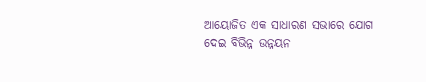ଆୟୋଜିତ ଏକ ସାଧାରଣ ସଭାରେ ଯୋଗ ଦେଇ ବିଭିନ୍ନ ଉନ୍ନୟନ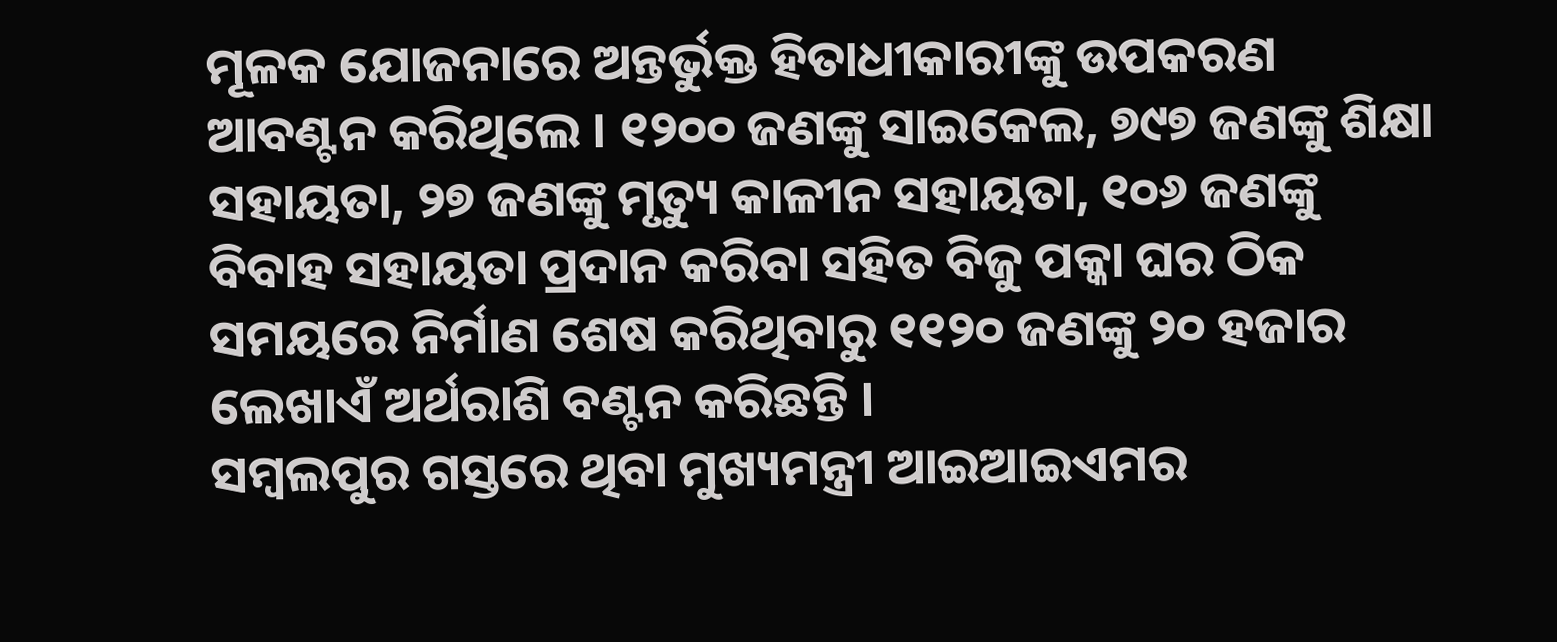ମୂଳକ ଯୋଜନାରେ ଅନ୍ତର୍ଭୁକ୍ତ ହିତାଧୀକାରୀଙ୍କୁ ଉପକରଣ ଆବଣ୍ଟନ କରିଥିଲେ । ୧୨୦୦ ଜଣଙ୍କୁ ସାଇକେଲ, ୭୯୭ ଜଣଙ୍କୁ ଶିକ୍ଷା ସହାୟତା, ୨୭ ଜଣଙ୍କୁ ମୃତ୍ୟୁ କାଳୀନ ସହାୟତା, ୧୦୬ ଜଣଙ୍କୁ ବିବାହ ସହାୟତା ପ୍ରଦାନ କରିବା ସହିତ ବିଜୁ ପକ୍କା ଘର ଠିକ ସମୟରେ ନିର୍ମାଣ ଶେଷ କରିଥିବାରୁ ୧୧୨୦ ଜଣଙ୍କୁ ୨୦ ହଜାର ଲେଖାଏଁ ଅର୍ଥରାଶି ବଣ୍ଟନ କରିଛନ୍ତି ।
ସମ୍ବଲପୁର ଗସ୍ତରେ ଥିବା ମୁଖ୍ୟମନ୍ତ୍ରୀ ଆଇଆଇଏମର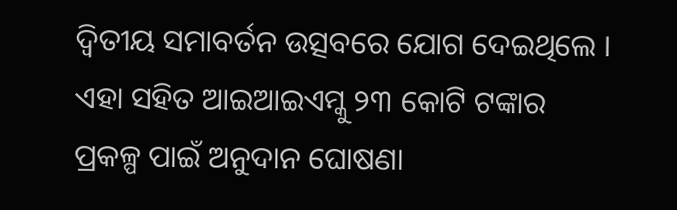ଦ୍ୱିତୀୟ ସମାବର୍ତନ ଉତ୍ସବରେ ଯୋଗ ଦେଇଥିଲେ । ଏହା ସହିତ ଆଇଆଇଏମ୍କୁ ୨୩ କୋଟି ଟଙ୍କାର ପ୍ରକଳ୍ପ ପାଇଁ ଅନୁଦାନ ଘୋଷଣା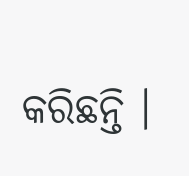କରିଛନ୍ତି ।